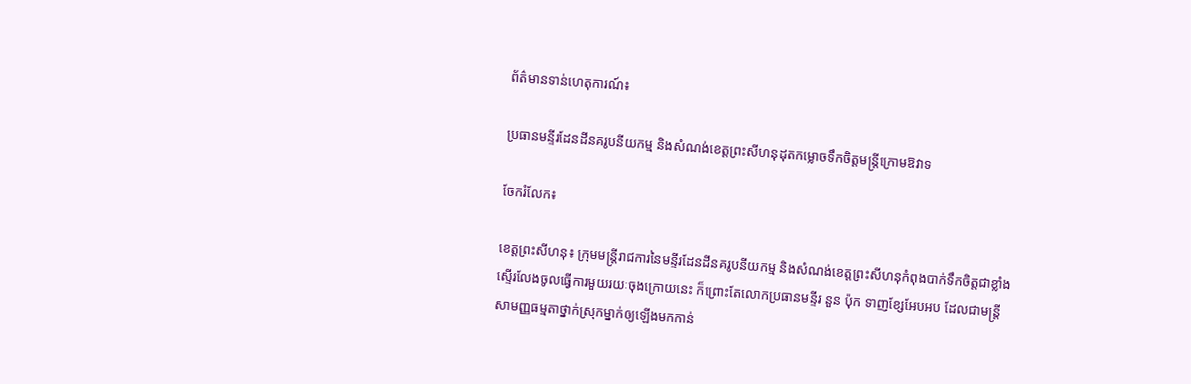ព័ត៌មានទាន់ហេតុការណ៍៖

ប្រធានមន្ទីរដែនដីនគរូបនីយកម្ម និងសំណង់ខេត្តព្រះសីហនុដុតកម្លោចទឹកចិត្តមន្ត្រីក្រោមឱវាទ

ចែករំលែក៖

ខេត្តព្រះសីហនុ៖ ក្រុមមន្ត្រីរាជការនៃមន្ទីរដែនដីនគរូបនីយកម្ម និងសំណង់ខេត្តព្រះសីហនុកំពុងបាក់ទឹកចិត្តជាខ្លាំង ស្ទើរលែងចូលធ្វើការមួយរយៈចុងក្រោយនេះ ក៏ព្រោះតែលោកប្រធានមន្ទីរ នួន ប៉ុក ទាញខ្សែអែបអប ដែលជាមន្ត្រីសាមញ្ញធម្មតាថ្នាក់ស្រុកម្នាក់ឲ្យឡើងមកកាន់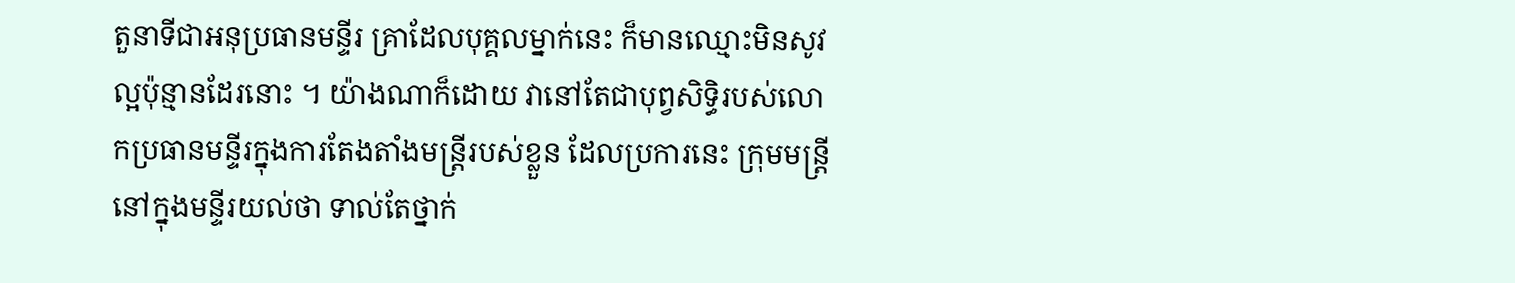តួនាទីជាអនុប្រធានមន្ទីរ គ្រាដែលបុគ្គលម្នាក់នេះ ក៏មានឈ្មោះមិនសូវល្អប៉ុន្មានដែរនោះ ។ យ៉ាងណាក៏ដោយ វានៅតែជាបុព្វសិទ្ធិរបស់លោកប្រធានមន្ទីរក្នុងការតែងតាំងមន្ត្រីរបស់ខ្លួន ដែលប្រការនេះ ក្រុមមន្ត្រីនៅក្នុងមន្ទីរយល់ថា ទាល់តែថ្នាក់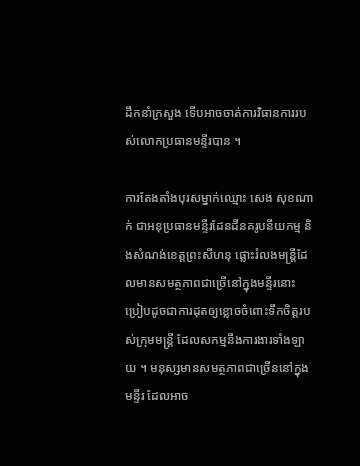ដឹកនាំក្រសួង ទើបអាចចាត់ការវិធានការរបស់លោកប្រធានមន្ទីរបាន ។

ការតែងតាំងបុរសម្នាក់ឈ្មោះ សេង សុខណាក់ ជាអនុប្រធានមន្ទីរដែនដីនគរូបនីយកម្ម និងសំណង់ខេត្តព្រះសីហនុ ផ្លោះរំលងមន្ត្រីដែលមានសមត្ថភាពជាច្រើនៅក្នុងមន្ទីរនោះ ប្រៀបដូចជាការដុតឲ្យខ្លោចចំពោះទឹកចិត្តរបស់ក្រុមមន្ត្រី ដែលសកម្មនឹងការងារទាំងឡាយ ។ មនុស្សមានសមត្ថភាពជាច្រើននៅក្នុងមន្ទីរ ដែលអាច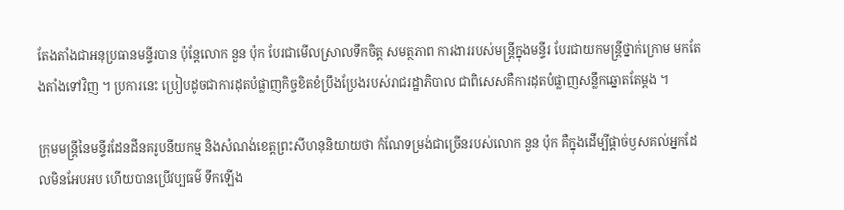តែងតាំងជាអនុប្រធានមន្ទីរបាន ប៉ុន្តែលោក នួន ប៉ុក បែរជាមើលស្រាលទឹកចិត្ត សមត្ថភាព ការងាររបស់មន្ត្រីក្នុងមន្ទីរ បែរជាយកមន្ត្រីថ្នាក់ក្រោម មកតែងតាំងទៅវិញ ។ ប្រការនេះ ប្រៀបដូចជាការដុតបំផ្លាញកិច្ចខិតខំប្រឹងប្រែងរបស់រាជរដ្ឋាភិបាល ជាពិសេសគឺការដុតបំផ្លាញសន្លឹកឆ្នោតតែម្តង ។

ក្រុមមន្ត្រីនៃមន្ទីរដែនដីនគរូបនីយកម្ម និងសំណង់ខេត្តព្រះសីហនុនិយាយថា កំណែទម្រង់ជាច្រើនរបស់លោក នួន ប៉ុក គឺក្នុងដើម្បីផ្តាច់ឫសគល់អ្នកដែលមិនអែបអប ហើយបានប្រើវប្បធម៌ ទឹកឡើង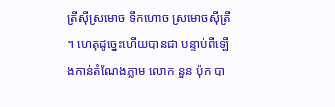ត្រីស៊ីស្រមោច ទឹកហោច ស្រមោចស៊ីត្រី ។ ហេតុដូច្នេះហើយបានជា បន្ទាប់ពីឡើងកាន់តំណែងភ្លាម លោក នួន ប៉ុក បា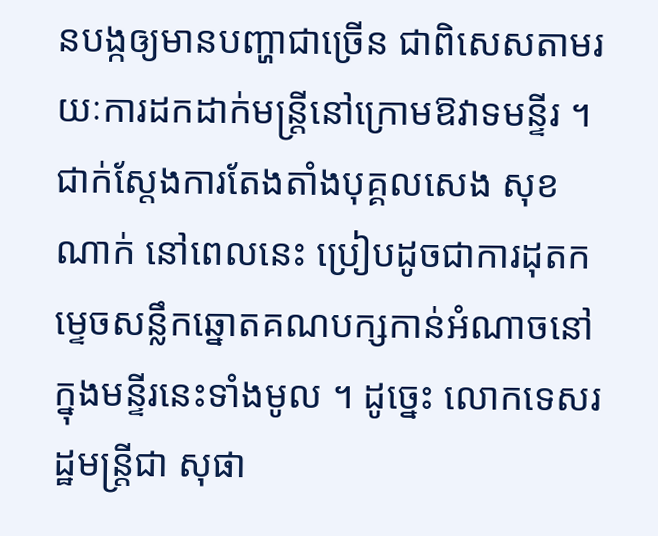នបង្កឲ្យមានបញ្ហាជាច្រើន ជាពិសេសតាមរយៈការដកដាក់មន្ត្រីនៅក្រោមឱវាទមន្ទីរ ។ ជាក់ស្តែងការតែងតាំងបុគ្គលសេង សុខណាក់ នៅពេលនេះ ប្រៀបដូចជាការដុតកម្ទេចសន្លឹកឆ្នោតគណបក្សកាន់អំណាចនៅក្នុងមន្ទីរនេះទាំងមូល ។ ដូច្នេះ លោកទេសរដ្ឋមន្ត្រីជា សុផា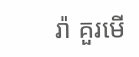រ៉ា គួរមើ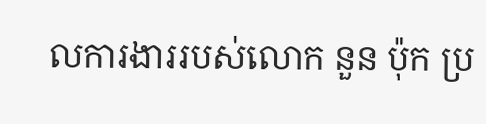លការងាររបស់លោក នួន ប៉ុក ប្រ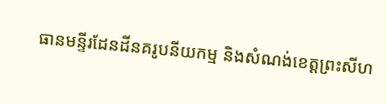ធានមន្ទីរដែនដីនគរូបនីយកម្ម និងសំណង់ខេត្តព្រះសីហ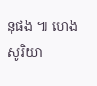នុផង ៕ ហេង សូរិយា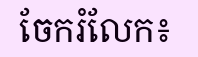ចែករំលែក៖